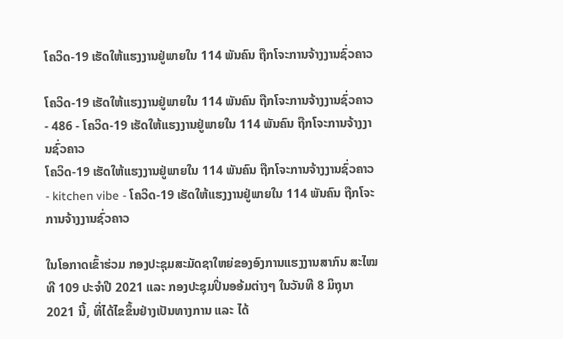ໂຄວິດ-19 ເຮັດໃຫ້ແຮງງານຢູ່ພາຍໃນ 114 ພັນຄົນ ຖືກໂຈະການຈ້າງງານຊົ່ວຄາວ

ໂຄວິດ-19 ເຮັດໃຫ້ແຮງງານຢູ່ພາຍໃນ 114 ພັນຄົນ ຖືກໂຈະການຈ້າງງານຊົ່ວຄາວ - 486 - ໂຄວິດ-19 ເຮັດໃຫ້ແຮງງານຢູ່ພາຍໃນ 114 ພັນຄົນ ຖືກໂຈະການຈ້າງງານຊົ່ວຄາວ
ໂຄວິດ-19 ເຮັດໃຫ້ແຮງງານຢູ່ພາຍໃນ 114 ພັນຄົນ ຖືກໂຈະການຈ້າງງານຊົ່ວຄາວ - kitchen vibe - ໂຄວິດ-19 ເຮັດໃຫ້ແຮງງານຢູ່ພາຍໃນ 114 ພັນຄົນ ຖືກໂຈະການຈ້າງງານຊົ່ວຄາວ

ໃນໂອກາດເຂົ້າຮ່ວມ ກອງປະຊຸມສະມັດຊາໃຫຍ່ຂອງອົງການແຮງງານສາກົນ ສະໄໝທີ 109 ປະຈຳປີ 2021 ແລະ ກອງປະຊຸມປິ່ນອອ້ມຕ່າງໆ ໃນວັນທີ 8 ມິຖຸນາ 2021 ນີ້, ທີ່ໄດ້ໄຂຂຶ້ນຢ່າງເປັນທາງການ ແລະ ໄດ້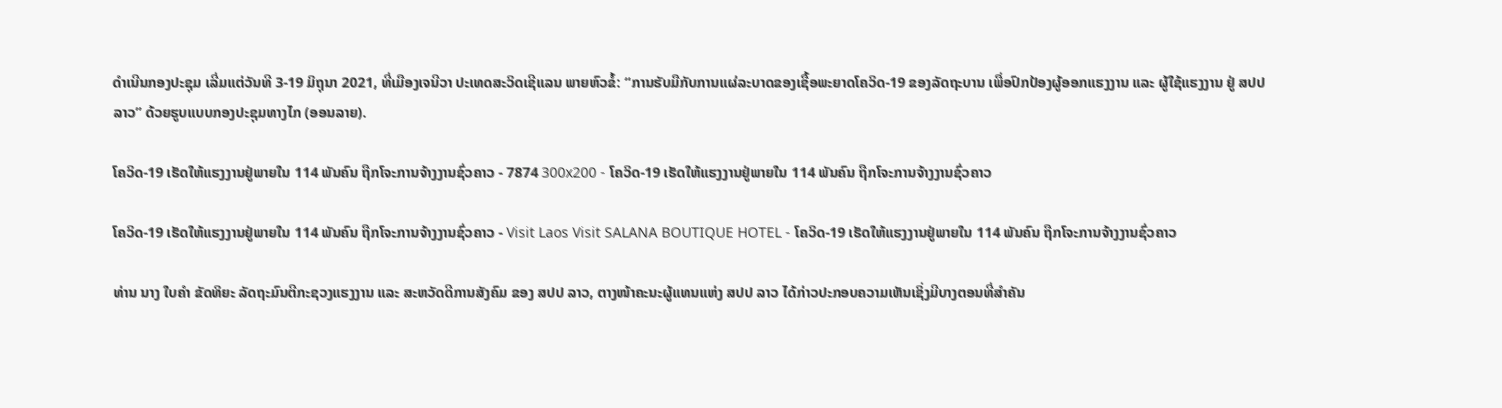ດໍາເນີນກອງປະຊຸມ ເລີ່ມແຕ່ວັນທີ 3-19 ມິຖຸນາ 2021, ທີ່ເມືອງເຈນີວາ ປະເທດສະວິດເຊີແລນ ພາຍຫົວຂໍ້: “ການຮັບມືກັບການແຜ່ລະບາດຂອງເຊື້ອພະຍາດໂຄວິດ-19 ຂອງລັດຖະບານ ເພື່ອປົກປ້ອງຜູ້ອອກແຮງງານ ແລະ ຜູ້ໃຊ້ແຮງງານ ຢູ່ ສປປ ລາວ” ດ້ວຍຮູບແບບກອງປະຊຸມທາງໄກ (ອອນລາຍ).

ໂຄວິດ-19 ເຮັດໃຫ້ແຮງງານຢູ່ພາຍໃນ 114 ພັນຄົນ ຖືກໂຈະການຈ້າງງານຊົ່ວຄາວ - 7874 300x200 - ໂຄວິດ-19 ເຮັດໃຫ້ແຮງງານຢູ່ພາຍໃນ 114 ພັນຄົນ ຖືກໂຈະການຈ້າງງານຊົ່ວຄາວ

ໂຄວິດ-19 ເຮັດໃຫ້ແຮງງານຢູ່ພາຍໃນ 114 ພັນຄົນ ຖືກໂຈະການຈ້າງງານຊົ່ວຄາວ - Visit Laos Visit SALANA BOUTIQUE HOTEL - ໂຄວິດ-19 ເຮັດໃຫ້ແຮງງານຢູ່ພາຍໃນ 114 ພັນຄົນ ຖືກໂຈະການຈ້າງງານຊົ່ວຄາວ

ທ່ານ ນາງ ໃບຄຳ ຂັດທິຍະ ລັດຖະມົນຕີກະຊວງແຮງງານ ແລະ ສະຫວັດດີການສັງຄົມ ຂອງ ສປປ ລາວ, ຕາງໜ້າຄະນະຜູ້ແທນແຫ່ງ ສປປ ລາວ ໄດ້ກ່າວປະກອບຄວາມເຫັນເຊິ່ງມີບາງຕອນທີ່ສຳຄັນ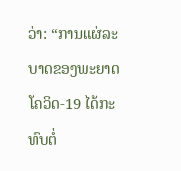ວ່າ: “ການແຜ່ລະບາດຂອງພະຍາດໂຄວິດ-19 ໄດ້ກະທົບຕໍ່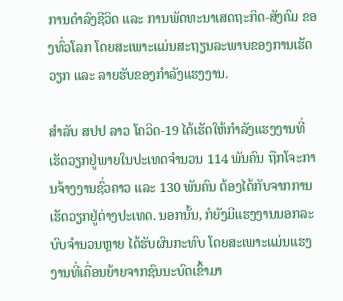ການດຳລົງຊີວິດ ແລະ ການພັດທະນາເສດຖະກິດ-ສັງຄົມ ຂອງທົ່ວໂລກ ໂດຍສະເພາະແມ່ນສະຖຽນລະພາບຂອງການເຮັດວຽກ ແລະ ລາຍຮັບຂອງກຳລັງແຮງງານ.

ສຳລັບ ສປປ ລາວ ໂຄວິດ-19 ໄດ້ເຮັດໃຫ້ກໍາລັງແຮງງານທີ່ເຮັດວຽກຢູ່ພາຍໃນປະເທດຈຳນວນ 114 ພັນຄົນ ຖືກໂຈະການຈ້າງງານຊົ່ວຄາວ ແລະ 130 ພັນຄົນ ຕ້ອງໄດ້ກັບຈາກການເຮັດວຽກຢູ່ຕ່າງປະເທດ. ນອກນັ້ນ, ກໍຍັງມີແຮງງານນອກລະບົບຈຳນວນຫຼາຍ ໄດ້ຮັບຜົນກະທົບ ໂດຍສະເພາະແມ່ນແຮງງານທີ່ເຄື່ອນຍ້າຍຈາກຊົນນະບົດເຂົ້າມາ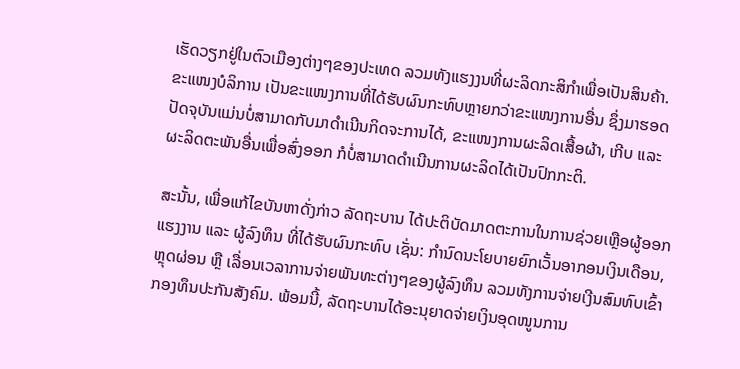ເຮັດວຽກຢູ່ໃນຕົວເມືອງຕ່າງໆຂອງປະເທດ ລວມທັງແຮງງນທີ່ຜະລິດກະສິກຳເພື່ອເປັນສິນຄ້າ. ຂະແໜງບໍລິການ ເປັນຂະແໜງການທີ່ໄດ້ຮັບຜົນກະທົບຫຼາຍກວ່າຂະແໜງການອື່ນ ຊຶ່ງມາຮອດປັດຈຸບັນແມ່ນບໍ່ສາມາດກັບມາດຳເນີນກິດຈະການໄດ້, ຂະແໜງການຜະລິດເສື້ອຜ້າ, ເກີບ ແລະ ຜະລິດຕະພັນອື່ນເພື່ອສົ່ງອອກ ກໍບໍ່ສາມາດດຳເນີນການຜະລິດໄດ້ເປັນປົກກະຕິ.

ສະນັ້ນ, ເພື່ອແກ້ໄຂບັນຫາດັ່ງກ່າວ ລັດຖະບານ ໄດ້ປະຕິບັດມາດຕະການໃນການຊ່ວຍເຫຼືອຜູ້ອອກແຮງງານ ແລະ ຜູ້ລົງທຶນ ທີ່ໄດ້ຮັບຜົນກະທົບ ເຊັ່ນ: ກຳນົດນະໂຍບາຍຍົກເວັ້ນອາກອນເງິນເດືອນ, ຫຼຸດຜ່ອນ ຫຼື ເລື່ອນເວລາການຈ່າຍພັນທະຕ່າງໆຂອງຜູ້ລົງທຶນ ລວມທັງການຈ່າຍເງີນສົມທົບເຂົ້າກອງທຶນປະກັນສັງຄົມ. ພ້ອມນີ້, ລັດຖະບານໄດ້ອະນຸຍາດຈ່າຍເງິນອຸດໜູນການ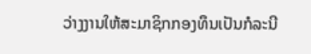ວ່າງງານໃຫ້ສະມາຊິກກອງທຶນເປັນກໍລະນີ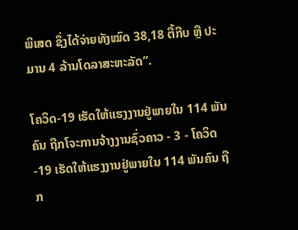ພິເສດ ຊຶ່ງໄດ້ຈ່າຍທັງໝົດ 38,18 ຕື້ກີບ ຫຼື ປະມານ 4 ລ້ານໂດລາສະຫະລັດ”.

ໂຄວິດ-19 ເຮັດໃຫ້ແຮງງານຢູ່ພາຍໃນ 114 ພັນຄົນ ຖືກໂຈະການຈ້າງງານຊົ່ວຄາວ - 3 - ໂຄວິດ-19 ເຮັດໃຫ້ແຮງງານຢູ່ພາຍໃນ 114 ພັນຄົນ ຖືກ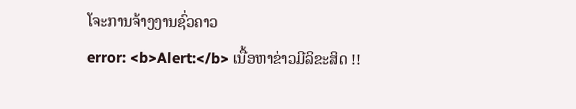ໂຈະການຈ້າງງານຊົ່ວຄາວ
error: <b>Alert:</b> ເນື້ອຫາຂ່າວມີລິຂະສິດ !!